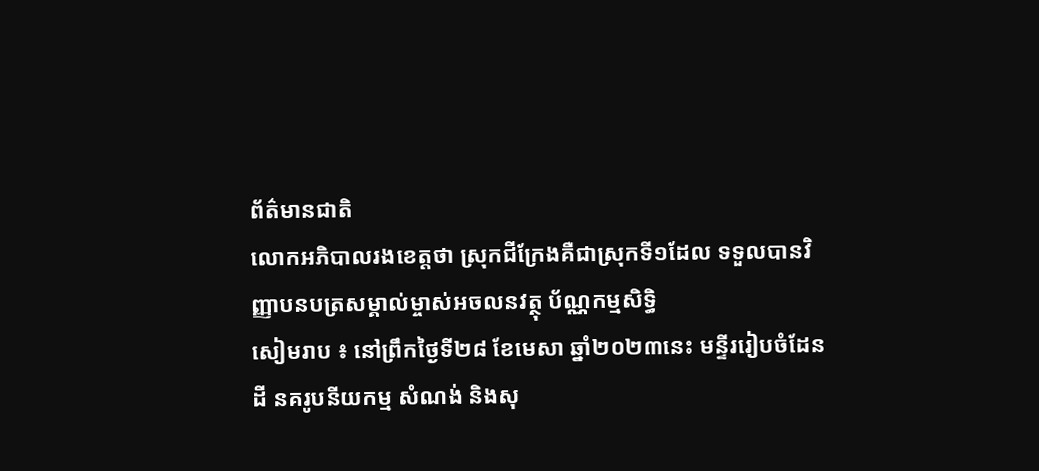ព័ត៌មានជាតិ
លោកអភិបាលរងខេត្តថា ស្រុកជីក្រែងគឺជាស្រុកទី១ដែល ទទួលបានវិញ្ញាបនបត្រសម្គាល់ម្ចាស់អចលនវត្ថុ ប័ណ្ណកម្មសិទ្ធិ
សៀមរាប ៖ នៅព្រឹកថ្ងៃទី២៨ ខែមេសា ឆ្នាំ២០២៣នេះ មន្ទីររៀបចំដែនដី នគរូបនីយកម្ម សំណង់ និងសុ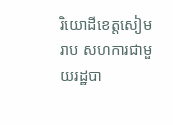រិយោដីខេត្តសៀមរាប សហការជាមួយរដ្ឋបា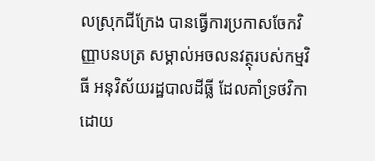លស្រុកជីក្រែង បានធ្វើការប្រកាសចែកវិញ្ញាបនបត្រ សម្គាល់អចលនវត្ថុរបស់កម្មវិធី អនុវិស័យរដ្ឋបាលដីធ្លី ដែលគាំទ្រថវិកាដោយ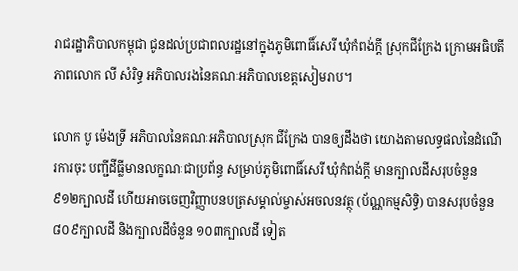រាជរដ្ឋាភិបាលកម្ពុជា ជូនដល់ប្រជាពលរដ្ឋនៅក្នុងភូមិពោធិ៍សេរី ឃុំកំពង់ក្តី ស្រុកជីក្រែង ក្រោមអធិបតីភាពលោក លី សំរិទ្ធ អភិបាលរងនៃគណៈអភិបាលខេត្តសៀមរាប។

លោក បូ ម៉េងទ្រី អភិបាលនៃគណៈអភិបាលស្រុក ជីក្រែង បានឲ្យដឹងថា យោងតាមលទ្ធផលនៃដំណើរការចុះ បញ្ជីដីធ្លីមានលក្ខណៈជាប្រព័ន្ធ សម្រាប់ភូមិពោធិ៍សេរី ឃុំកំពង់ក្តី មានក្បាលដីសរុបចំនួន ៩១២ក្បាលដី ហើយអាចចេញវិញ្ញាបនបត្រសម្គាល់ម្ចាស់អចលនវត្ថុ (ប័ណ្ណកម្មសិទ្ធិ) បានសរុបចំនួន ៨០៩ក្បាលដី និងក្បាលដីចំនួន ១០៣ក្បាលដី ទៀត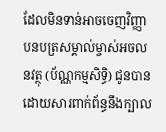ដែលមិនទាន់អាចចេញវិញ្ញាបនបត្រសម្គាល់ម្ចាស់អចលនវត្ថុ (ប័ណ្ណកម្មសិទ្ធិ) ជូនបាន ដោយសារពាក់ព័ន្ធនឹងក្បាល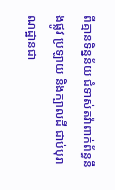ពីគ្មានទិន្នន័យ ជំទាស់តវ៉ាពាក់ព័ន្ធនឹងផ្លូវ ប្រឡាយ និងក្បាលដី ជាប់បុរាណដ្ឋានជា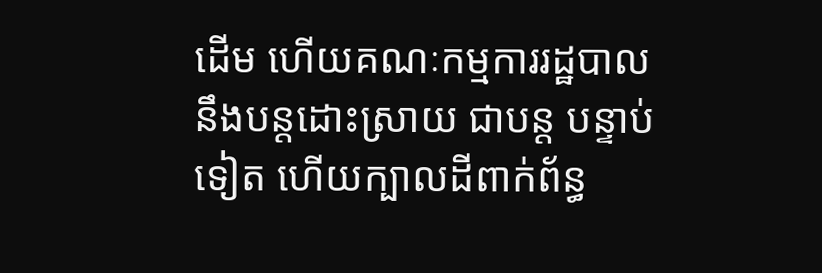ដើម ហើយគណៈកម្មការរដ្ឋបាលនឹងបន្តដោះស្រាយ ជាបន្ត បន្ទាប់ទៀត ហើយក្បាលដីពាក់ព័ន្ធ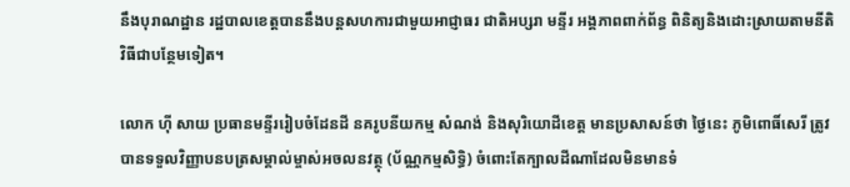នឹងបុរាណដ្ឋាន រដ្ឋបាលខេត្តបាននឹងបន្តសហការជាមួយអាជ្ញាធរ ជាតិអប្សរា មន្ទីរ អង្គភាពពាក់ព័ន្ធ ពិនិត្យនិងដោះស្រាយតាមនីតិវិធីជាបន្ថែមទៀត។

លោក ហ៊ី សាយ ប្រធានមន្ទីររៀបចំដែនដី នគរូបនីយកម្ម សំណង់ និងសុរិយោដីខេត្ត មានប្រសាសន៍ថា ថ្ងៃនេះ ភូមិពោធិ៍សេរី ត្រូវបានទទួលវិញ្ញាបនបត្រសម្គាល់ម្ចាស់អចលនវត្ថុ (ប័ណ្ណកម្មសិទ្ធិ) ចំពោះតែក្បាលដីណាដែលមិនមានទំ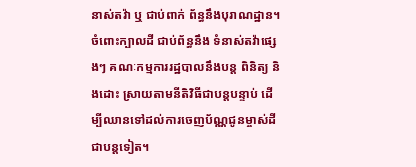នាស់តវ៉ា ឬ ជាប់ពាក់ ព័ន្ធនឹងបុរាណដ្ឋាន។ ចំពោះក្បាលដី ជាប់ព័ន្ធនឹង ទំនាស់តវ៉ាផ្សេងៗ គណៈកម្មការរដ្ឋបាលនឹងបន្ត ពិនិត្យ និងដោះ ស្រាយតាមនីតិវិធីជាបន្តបន្ទាប់ ដើម្បីឈានទៅដល់ការចេញប័ណ្ណជូនម្ចាស់ដីជាបន្តទៀត។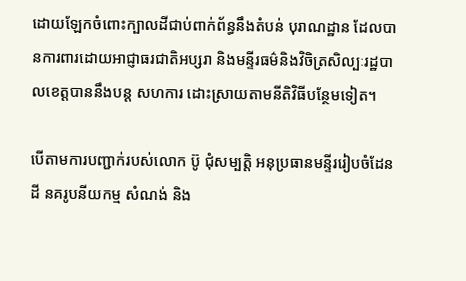ដោយឡែកចំពោះក្បាលដីជាប់ពាក់ព័ន្ធនឹងតំបន់ បុរាណដ្ឋាន ដែលបានការពារដោយអាជ្ញាធរជាតិអប្សរា និងមន្ទីរធម៌និងវិចិត្រសិល្បៈរដ្ឋបាលខេត្តបាននឹងបន្ត សហការ ដោះស្រាយតាមនីតិវិធីបន្ថែមទៀត។

បើតាមការបញ្ជាក់របស់លោក ប៊ូ ជុំសម្បត្តិ អនុប្រធានមន្ទីររៀបចំដែនដី នគរូបនីយកម្ម សំណង់ និង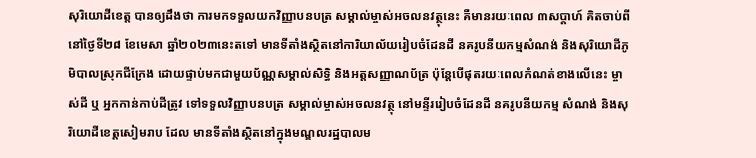សុរិយោដីខេត្ត បានឲ្យដឹងថា ការមកទទួលយកវិញ្ញាបនបត្រ សម្គាល់ម្ចាស់អចលនវត្ថុនេះ គឺមានរយៈពេល ៣សប្តាហ៍ គិតចាប់ពីនៅថ្ងៃទី២៨ ខែមេសា ឆ្នាំ២០២៣នេះតទៅ មានទីតាំងស្ថិតនៅការិយាល័យរៀបចំដែនដី នគរូបនីយកម្មសំណង់ និងសុរិយោដីភូមិបាលស្រុកជីក្រែង ដោយផ្ទាប់មកជាមួយប័ណ្ណសម្គាល់សិទ្ធិ និងអត្តសញ្ញាណប័ត្រ ប៉ុន្តែបើផុតរយៈពេលកំណត់ខាងលើនេះ ម្ចាស់ដី ឬ អ្នកកាន់កាប់ដីត្រូវ ទៅទទួលវិញ្ញាបនបត្រ សម្គាល់ម្ចាស់អចលនវត្ថុ នៅមន្ទីររៀបចំដែនដី នគរូបនីយកម្ម សំណង់ និងសុរិយោដីខេត្តសៀមរាប ដែល មានទីតាំងស្ថិតនៅក្នុងមណ្ឌលរដ្ឋបាលម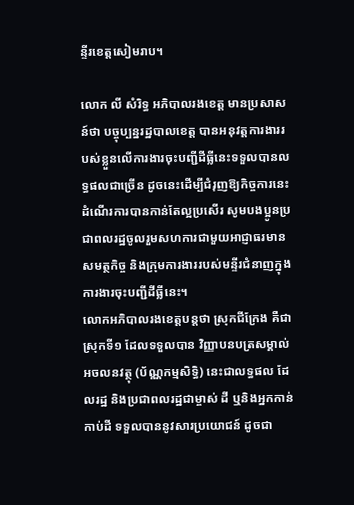ន្ទីរខេត្តសៀមរាប។

លោក លី សំរិទ្ធ អភិបាលរងខេត្ត មានប្រសាសន៍ថា បច្ចុប្បន្នរដ្ឋបាលខេត្ត បានអនុវត្តការងាររបស់ខ្លួនលើការងារចុះបញ្ជីដីធ្លីនេះទទួលបានលទ្ធផលជាច្រើន ដូចនេះដើម្បីជំរុញឱ្យកិច្ចការនេះដំណើរការបានកាន់តែល្អប្រសើរ សូមបងប្អូនប្រជាពលរដ្ឋចូលរួមសហការជាមួយអាជ្ញាធរមាន សមត្ថកិច្ច និងក្រុមការងាររបស់មន្ទីរជំនាញក្នុងការងារចុះបញ្ជីដីធ្លីនេះ។
លោកអភិបាលរងខេត្តបន្តថា ស្រុកជីក្រែង គឺជាស្រុកទី១ ដែលទទួលបាន វិញ្ញាបនបត្រសម្គាល់អចលនវត្ថុ (ប័ណ្ណកម្មសិទ្ធិ) នេះជាលទ្ធផល ដែលរដ្ឋ និងប្រជាពលរដ្ឋជាម្ចាស់ ដី ឬនិងអ្នកកាន់កាប់ដី ទទួលបាននូវសារប្រយោជន៍ ដូចជា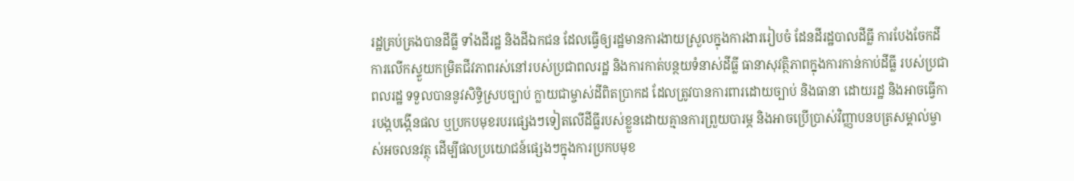រដ្ឋគ្រប់គ្រងបានដីធ្លី ទាំងដីរដ្ឋ និងដីឯកជន ដែលធ្វើឲ្យរដ្ឋមានការងាយស្រួលក្នុងការងាររៀបចំ ដែនដីរដ្ឋបាលដីធ្លី ការបែងចែកដី ការលើកស្ទួយកម្រិតជីវភាពរស់នៅរបស់ប្រជាពលរដ្ឋ និងការកាត់បន្ថយទំនាស់ដីធ្លី ធានាសុវត្ថិភាពក្នុងការកាន់កាប់ដីធ្លី របស់ប្រជាពលរដ្ឋ ទទួលបាននូវសិទ្ធិស្របច្បាប់ ក្លាយជាម្ចាស់ដីពិតប្រាកដ ដែលត្រូវបានការពារដោយច្បាប់ និងធានា ដោយរដ្ឋ និងអាចធ្វើការបង្កបង្កើនផល ឬប្រកបមុខរបរផ្សេងៗទៀតលើដីធ្លីរបស់ខ្លួនដោយគ្មានការព្រួយបារម្ភ និងអាចប្រើប្រាស់វិញ្ញាបនបត្រសម្គាល់ម្ចាស់អចលនវត្ថុ ដើម្បីផលប្រយោជន៍ផ្សេងៗក្នុងការប្រកបមុខ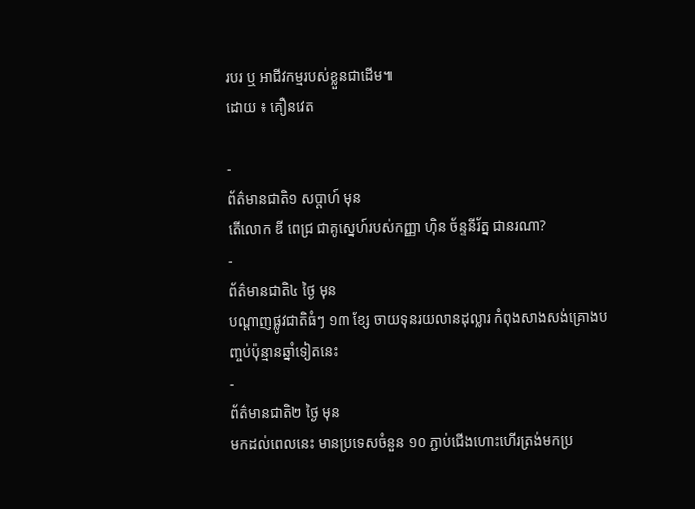របរ ឬ អាជីវកម្មរបស់ខ្លួនជាដើម៕
ដោយ ៖ គឿនវេត

-
ព័ត៌មានជាតិ១ សប្តាហ៍ មុន
តើលោក ឌី ពេជ្រ ជាគូស្នេហ៍របស់កញ្ញា ហ៊ិន ច័ន្ទនីរ័ត្ន ជានរណា?
-
ព័ត៌មានជាតិ៤ ថ្ងៃ មុន
បណ្តាញផ្លូវជាតិធំៗ ១៣ ខ្សែ ចាយទុនរយលានដុល្លារ កំពុងសាងសង់គ្រោងបញ្ចប់ប៉ុន្មានឆ្នាំទៀតនេះ
-
ព័ត៌មានជាតិ២ ថ្ងៃ មុន
មកដល់ពេលនេះ មានប្រទេសចំនួន ១០ ភ្ជាប់ជើងហោះហើរត្រង់មកប្រ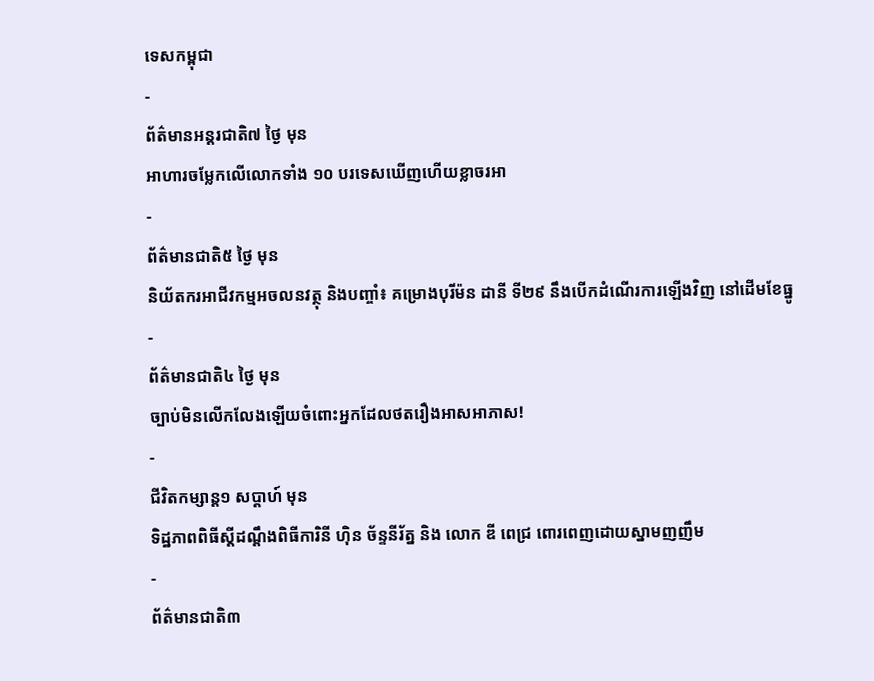ទេសកម្ពុជា
-
ព័ត៌មានអន្ដរជាតិ៧ ថ្ងៃ មុន
អាហារចម្លែកលើលោកទាំង ១០ បរទេសឃើញហើយខ្លាចរអា
-
ព័ត៌មានជាតិ៥ ថ្ងៃ មុន
និយ័តករអាជីវកម្មអចលនវត្ថុ និងបញ្ចាំ៖ គម្រោងបុរីម៉ន ដានី ទី២៩ នឹងបើកដំណើរការឡើងវិញ នៅដើមខែធ្នូ
-
ព័ត៌មានជាតិ៤ ថ្ងៃ មុន
ច្បាប់មិនលើកលែងឡើយចំពោះអ្នកដែលថតរឿងអាសអាភាស!
-
ជីវិតកម្សាន្ដ១ សប្តាហ៍ មុន
ទិដ្ឋភាពពិធីស្ដីដណ្ដឹងពិធីការិនី ហ៊ិន ច័ន្ទនីរ័ត្ន និង លោក ឌី ពេជ្រ ពោរពេញដោយស្នាមញញឹម
-
ព័ត៌មានជាតិ៣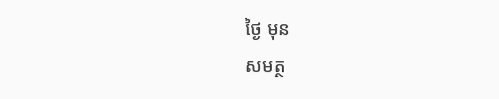ថ្ងៃ មុន
សមត្ថ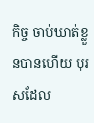កិច្ច ចាប់ឃាត់ខ្លួនបានហើយ បុរសដែល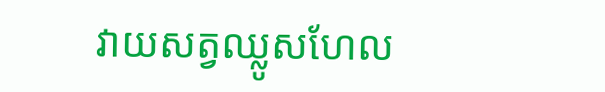វាយសត្វឈ្លូសហែល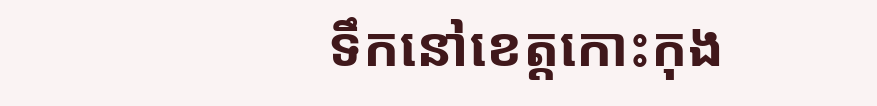ទឹកនៅខេត្តកោះកុង